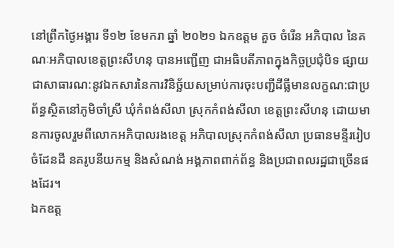នៅព្រឹកថ្ងៃអង្គារ ទី១២ ខែមករា ឆ្នាំ ២០២១ ឯកឧត្តម គួច ចំរើន អភិបាល នៃគណៈអភិបាលខេត្តព្រះសីហនុ បានអញ្ជើញ ជាអធិបតីភាពក្នុងកិច្ចប្រជុំបិទ ផ្សាយ ជាសាធារណ:នូវឯកសារនៃការវិនិច្ឆ័យសម្រាប់ការចុះបញ្ជីដីធ្លីមានលក្ខណ:ជាប្រព័ន្ធស្ថិតនៅភូមិចាំស្រី ឃុំកំពង់សីលា ស្រុកកំពង់សីលា ខេត្តព្រះសីហនុ ដោយមានការចូលរួមពីលោកអភិបាលរងខេត្ត អភិបាលស្រុកកំពង់សីលា ប្រធានមន្ទីររៀបចំដែនដី នគរូបនីយកម្ម និងសំណង់ អង្គភាពពាក់ព័ន្ធ និងប្រជាពលរដ្ឋជាច្រើនផងដែរ។
ឯកឧត្ត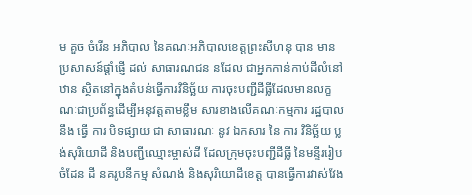ម គួច ចំរើន អភិបាល នៃគណៈអភិបាលខេត្តព្រះសីហនុ បាន មាន ប្រសាសន៍ផ្ដាំផ្ញើ ដល់ សាធារណជន នដែល ជាអ្នកកាន់កាប់ដីលំនៅឋាន ស្ថិតនៅក្នុងតំបន់ធ្វើការវិនិច្ឆ័យ ការចុះបញ្ជីដីធ្លីដែលមានលក្ខណៈជាប្រព័ន្ធដើម្បីអនុវត្តតាមខ្លឹម សារខាងលើគណៈកម្មការ រដ្ឋបាល នឹង ធ្វើ ការ បិទផ្សាយ ជា សាធារណៈ នូវ ឯកសារ នៃ ការ វិនិច្ឆ័យ ប្លង់សុរិយោដី និងបញ្ជីឈ្មោះម្ចាស់ដី ដែលក្រុមចុះបញ្ជីដីធ្លី នៃមន្ទីររៀបចំដែន ដី នគរូបនីកម្ម សំណង់ និងសុរិយោដីខេត្ត បានធ្វើការវាស់វែង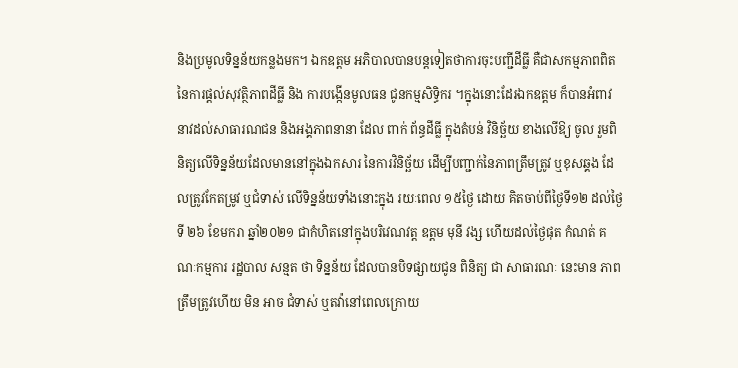និងប្រមូលទិន្នន័យកន្លងមក។ ឯកឧត្តម អភិបាលបានបន្តទៀតថាការចុះបញ្ជីដីធ្លី គឺជាសកម្មភាពពិត នៃការផ្ដល់សុវត្ថិភាពដីធ្លី និង ការបង្កេីនមូលធន ជូនកម្មសិទ្ធិករ ។ក្នុងនោះដែរឯកឧត្តម ក៏បានអំពាវនាវដល់សាធារណជន និងអង្គភាពនានា ដែល ពាក់ ព័ន្ធដីធ្លី ក្នុងតំបន់ វិនិច្ឆ័យ ខាងលើឱ្យ ចូល រួមពិនិត្យលើទិន្នន័យដែលមាននៅក្នុងឯកសារ នៃការវិនិច្ឆ័យ ដើម្បីបញ្ជាក់នៃភាពត្រឹមត្រូវ ឬខុសឆ្គង ដែលត្រូវកែតម្រូវ ឬជំទាស់ លើទិន្នន័យទាំងនោះក្នុង រយៈពេល ១៥ថ្ងៃ ដោយ គិតចាប់ពីថ្ងៃទី១២ ដល់ថ្ងៃទី ២៦ ខែមករា ឆ្នាំ២០២១ ជាកំហិតនៅក្នុងបរិវេណវត្ត ឧត្តម មុនី វង្ស ហើយដល់ថ្ងៃផុត កំណត់ គណៈកម្មការ រដ្ឋបាល សន្មត ថា ទិន្នន័យ ដែលបានបិទផ្សាយជូន ពិនិត្យ ជា សាធារណៈ នេះមាន ភាពត្រឹមត្រូវហើយ មិន អាច ជំទាស់ ឬតវ៉ានៅពេលក្រោយ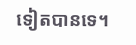ទៀតបានទេ។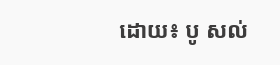ដោយ៖ បូ សល់